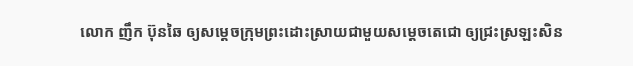លោក ញឹក ប៊ុនឆៃ ឲ្យសម្តេចក្រុមព្រះដោះស្រាយជាមួយសម្តេចតេជោ ឲ្យជ្រះស្រឡះសិន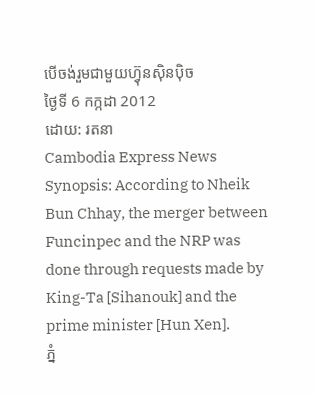បើចង់រួមជាមួយហ្វ៊ុនស៊ិនប៉ិច
ថ្ងៃទី 6 កក្កដា 2012
ដោយ: រតនា
Cambodia Express News
Synopsis: According to Nheik Bun Chhay, the merger between Funcinpec and the NRP was done through requests made by King-Ta [Sihanouk] and the prime minister [Hun Xen].
ភ្នំ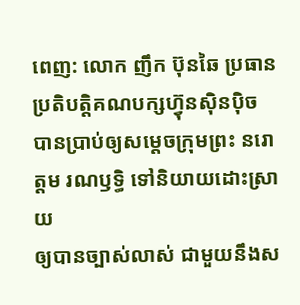ពេញ: លោក ញឹក ប៊ុនឆៃ ប្រធានប្រតិបត្តិគណបក្សហ្វ៊ុនស៊ិនប៉ិច
បានប្រាប់ឲ្យសម្តេចក្រុមព្រះ នរោត្តម រណឫទ្ធិ ទៅនិយាយដោះស្រាយ
ឲ្យបានច្បាស់លាស់ ជាមួយនឹងស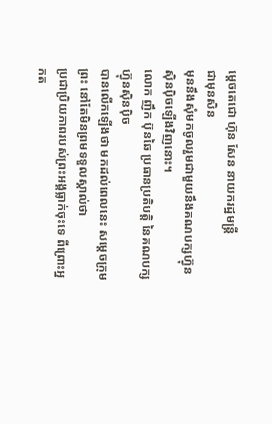ម្តេចតេជោ ហ៊ុន សែន នាយករដ្ឋមន្ត្រី
ជាមុនសិន
មុននឹងសុំមកចូលរួមជាមួយនឹងគណបក្សហ្វ៊ុនស៊ិនប៉ិចឡើងវិញនោះ។
លោក ញឹក ប៊ុនឆៃ ប្រធានប្រតិបត្តិ នៃគណបក្សហ្វ៊ុនស៊ិនប៉ិច
បានលើកឡើងថា មកដល់ពេលនេះ សម្តេចក្រុមព្រះ នៅតែមិនព្រមទទួលស្គាល់ថា
ប្រជាប្រិយភាពរបស់ព្រះអង្គធ្លាក់ចុះទេ ពីព្រោះអ្នកត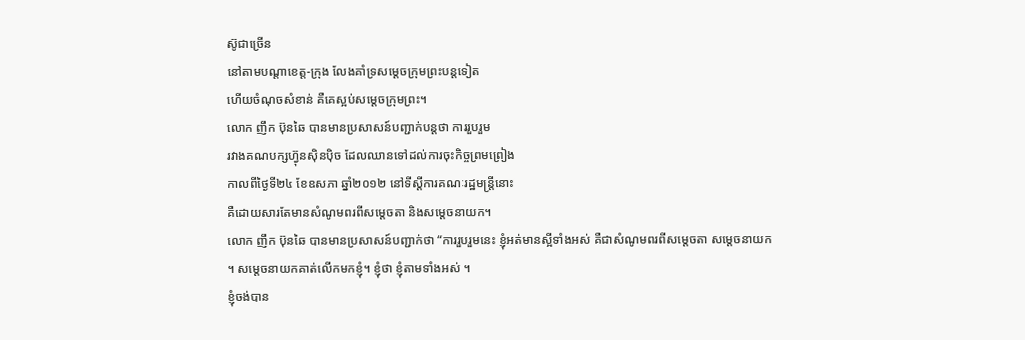ស៊ូជាច្រើន
នៅតាមបណ្តាខេត្ត-ក្រុង លែងគាំទ្រសម្តេចក្រុមព្រះបន្តទៀត
ហើយចំណុចសំខាន់ គឺគេស្អប់សម្តេចក្រុមព្រះ។
លោក ញឹក ប៊ុនឆៃ បានមានប្រសាសន៍បញ្ជាក់បន្តថា ការរួបរួម
រវាងគណបក្សហ្វ៊ុនស៊ិនប៉ិច ដែលឈានទៅដល់ការចុះកិច្ចព្រមព្រៀង
កាលពីថ្ងៃទី២៤ ខែឧសភា ឆ្នាំ២០១២ នៅទីស្តីការគណៈរដ្ឋមន្ត្រីនោះ
គឺដោយសារតែមានសំណូមពរពីសម្តេចតា និងសម្តេចនាយក។
លោក ញឹក ប៊ុនឆៃ បានមានប្រសាសន៍បញ្ជាក់ថា “ការរួបរួមនេះ ខ្ញុំអត់មានស្អីទាំងអស់ គឺជាសំណូមពរពីសម្តេចតា សម្តេចនាយក
។ សម្តេចនាយកគាត់លើកមកខ្ញុំ។ ខ្ញុំថា ខ្ញុំតាមទាំងអស់ ។
ខ្ញុំចង់បាន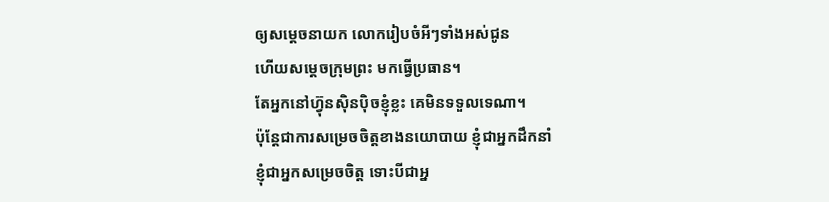ឲ្យសម្តេចនាយក លោករៀបចំអីៗទាំងអស់ជូន
ហើយសម្តេចក្រុមព្រះ មកធ្វើប្រធាន។
តែអ្នកនៅហ្វ៊ុនស៊ិនប៉ិចខ្ញុំខ្លះ គេមិនទទួលទេណា។
ប៉ុន្តែជាការសម្រេចចិត្តខាងនយោបាយ ខ្ញុំជាអ្នកដឹកនាំ
ខ្ញុំជាអ្នកសម្រេចចិត្ត ទោះបីជាអ្ន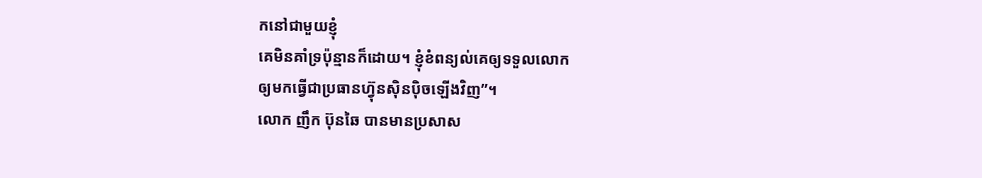កនៅជាមួយខ្ញុំ
គេមិនគាំទ្រប៉ុន្មានក៏ដោយ។ ខ្ញុំខំពន្យល់គេឲ្យទទួលលោក
ឲ្យមកធ្វើជាប្រធានហ្វ៊ុនស៊ិនប៉ិចឡើងវិញ”។
លោក ញឹក ប៊ុនឆៃ បានមានប្រសាស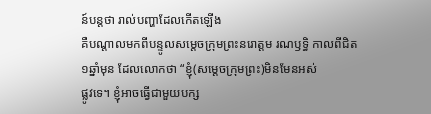ន៍បន្តថា រាល់បញ្ហាដែលកើតឡើង
គឺបណ្តាលមកពីបន្ទូលសម្តេចក្រុមព្រះនរោត្តម រណឫទ្ធិ កាលពីជិត
១ឆ្នាំមុន ដែលលោកថា “ខ្ញុំ(សម្ដេចក្រុមព្រះ)មិនមែនអស់
ផ្លូវទេ។ ខ្ញុំអាចធ្វើជាមួយបក្ស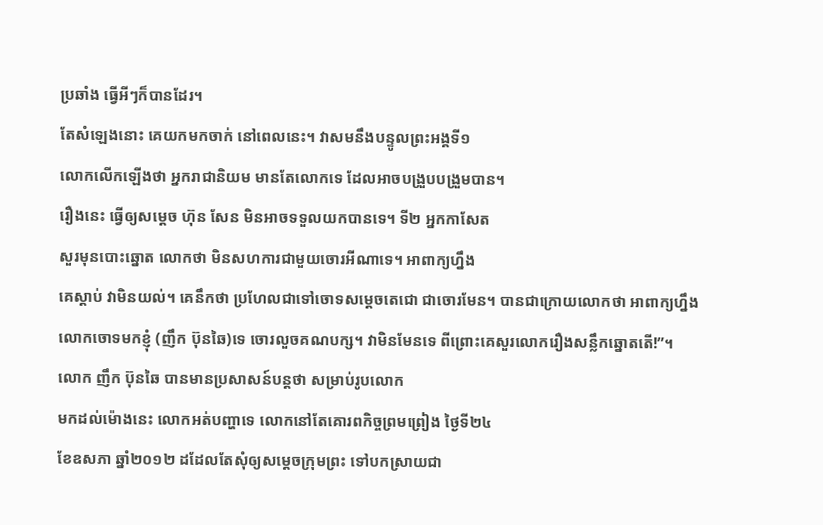ប្រឆាំង ធ្វើអីៗក៏បានដែរ។
តែសំឡេងនោះ គេយកមកចាក់ នៅពេលនេះ។ វាសមនឹងបន្ទូលព្រះអង្គទី១
លោកលើកឡើងថា អ្នករាជានិយម មានតែលោកទេ ដែលអាចបង្រួបបង្រួមបាន។
រឿងនេះ ធ្វើឲ្យសម្តេច ហ៊ុន សែន មិនអាចទទួលយកបានទេ។ ទី២ អ្នកកាសែត
សួរមុនបោះឆ្នោត លោកថា មិនសហការជាមួយចោរអីណាទេ។ អាពាក្យហ្នឹង
គេស្តាប់ វាមិនយល់។ គេនឹកថា ប្រហែលជាទៅចោទសម្តេចតេជោ ជាចោរមែន។ បានជាក្រោយលោកថា អាពាក្យហ្នឹង លោកចោទមកខ្ញុំ (ញឹក ប៊ុនឆៃ)ទេ ចោរលួចគណបក្ស។ វាមិនមែនទេ ពីព្រោះគេសួរលោករឿងសន្លឹកឆ្នោតតើ!”។
លោក ញឹក ប៊ុនឆៃ បានមានប្រសាសន៍បន្តថា សម្រាប់រូបលោក
មកដល់ម៉ោងនេះ លោកអត់បញ្ហាទេ លោកនៅតែគោរពកិច្ចព្រមព្រៀង ថ្ងៃទី២៤
ខែឧសភា ឆ្នាំ២០១២ ដដែលតែសុំឲ្យសម្តេចក្រុមព្រះ ទៅបកស្រាយជា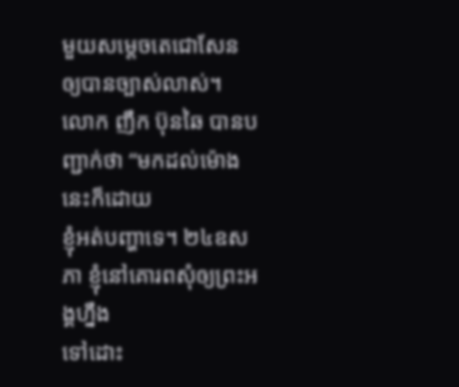មួយសម្តេចតេជោសែន ឲ្យបានច្បាស់លាស់។
លោក ញឹក ប៊ុនឆៃ បានបញ្ជាក់ថា “មកដល់ម៉ោងនេះក៏ដោយ
ខ្ញុំអត់បញ្ហាទេ។ ២៤ឧសភា ខ្ញុំនៅគោរពសុំឲ្យព្រះអង្គហ្នឹង
ទៅដោះ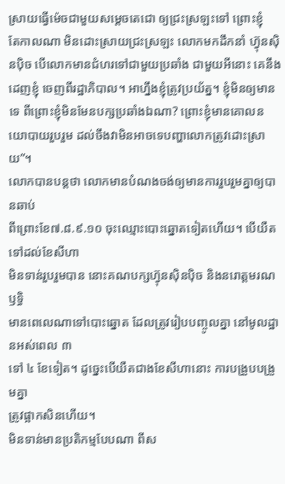ស្រាយធ្វើម៉េចជាមួយសម្តេចតេជោ ឲ្យជ្រះស្រឡះទៅ ព្រោះខ្ញុំ
តែកាលណា មិនដោះស្រាយជ្រះស្រឡះ លោកមកដឹកនាំ ហ្វ៊ុនស៊ិនប៉ិច បើលោកមានជំហរទៅជាមួយប្រឆាំង ជាមួយអីនោះ គេនឹងដេញខ្ញុំ ចេញពីរដ្ឋាភិបាល។ អាហ្នឹងខ្ញុំត្រូវប្រយ័ត្ន។ ខ្ញុំមិនឲ្យមានទេ ពីព្រោះខ្ញុំមិនមែនបក្សប្រឆាំងឯណា? ព្រោះខ្ញុំមានគោលនយោបាយរួបរួម ដល់ចឹងវាមិនអាចទេបញ្ហាលោកត្រូវដោះស្រាយ”។
លោកបានបន្តថា លោកមានបំណងចង់ឲ្យមានការរួបរួមគ្នាឲ្យបានឆាប់
ពីព្រោះខែ៧.៨.៩.១០ ចុះឈ្មោះបោះឆ្នោតទៀតហើយ។ បើយឺតទៅដល់ខែសីហា
មិនទាន់រួបរួមបាន នោះគណបក្សហ្វ៊ុនស៊ិនប៉ិច និងនរោត្តមរណឫទ្ធិ
មានពេលេណាទៅបោះឆ្នោត ដែលត្រូវរៀបបញ្ចូលគ្នា នៅមូលដ្ឋានអស់ពេល ៣
ទៅ ៤ ខែទៀត។ ដូច្នេះបើយឺតជាងខែសីហានោះ ការបង្រួបបង្រួមគ្នា
ត្រូវផ្អាកសិនហើយ។
មិនទាន់មានប្រតិកម្មបែបណា ពីស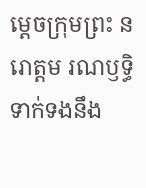ម្តេចក្រុមព្រះ នរោត្តម រណឫទ្ធិ ទាក់ទងនឹង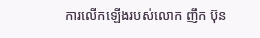ការលើកឡើងរបស់លោក ញឹក ប៊ុន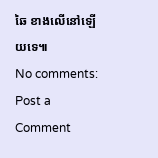ឆៃ ខាងលើនៅឡើយទេ៕
No comments:
Post a Comment